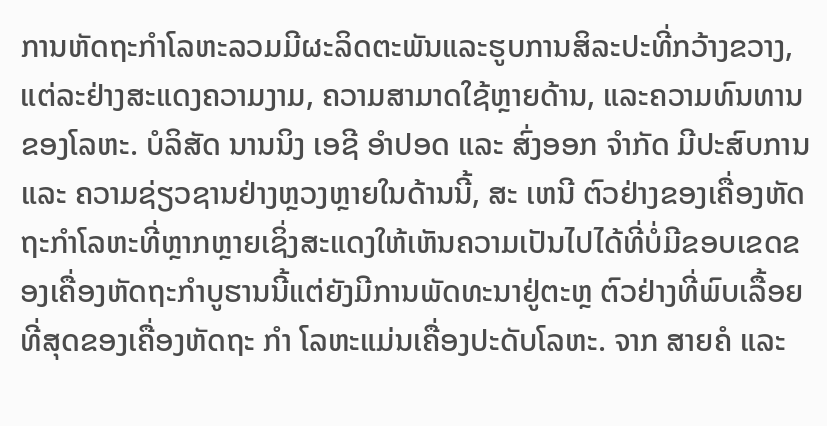ການຫັດຖະກໍາໂລຫະລວມມີຜະລິດຕະພັນແລະຮູບການສິລະປະທີ່ກວ້າງຂວາງ, ແຕ່ລະຢ່າງສະແດງຄວາມງາມ, ຄວາມສາມາດໃຊ້ຫຼາຍດ້ານ, ແລະຄວາມທົນທານຂອງໂລຫະ. ບໍລິສັດ ນານນິງ ເອຊີ ອໍາປອດ ແລະ ສົ່ງອອກ ຈໍາກັດ ມີປະສົບການ ແລະ ຄວາມຊ່ຽວຊານຢ່າງຫຼວງຫຼາຍໃນດ້ານນີ້, ສະ ເຫນີ ຕົວຢ່າງຂອງເຄື່ອງຫັດຖະກໍາໂລຫະທີ່ຫຼາກຫຼາຍເຊິ່ງສະແດງໃຫ້ເຫັນຄວາມເປັນໄປໄດ້ທີ່ບໍ່ມີຂອບເຂດຂອງເຄື່ອງຫັດຖະກໍາບູຮານນີ້ແຕ່ຍັງມີການພັດທະນາຢູ່ຕະຫຼ ຕົວຢ່າງທີ່ພົບເລື້ອຍທີ່ສຸດຂອງເຄື່ອງຫັດຖະ ກໍາ ໂລຫະແມ່ນເຄື່ອງປະດັບໂລຫະ. ຈາກ ສາຍຄໍ ແລະ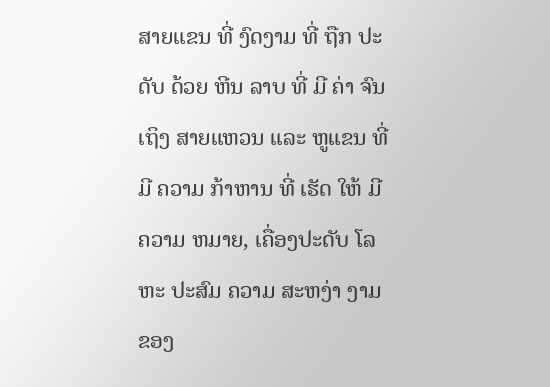ສາຍແຂນ ທີ່ ງົດງາມ ທີ່ ຖືກ ປະດັບ ດ້ວຍ ຫີນ ລາບ ທີ່ ມີ ຄ່າ ຈົນ ເຖິງ ສາຍແຫວນ ແລະ ຫູແຂນ ທີ່ ມີ ຄວາມ ກ້າຫານ ທີ່ ເຮັດ ໃຫ້ ມີ ຄວາມ ຫມາຍ, ເຄື່ອງປະດັບ ໂລຫະ ປະສົມ ຄວາມ ສະຫງ່າ ງາມ ຂອງ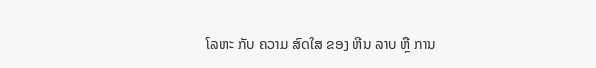ໂລຫະ ກັບ ຄວາມ ສົດໃສ ຂອງ ຫີນ ລາບ ຫຼື ການ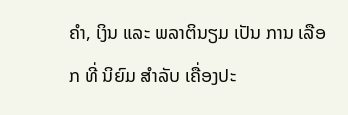ຄໍາ, ເງິນ ແລະ ພລາຕິນຽມ ເປັນ ການ ເລືອກ ທີ່ ນິຍົມ ສໍາລັບ ເຄື່ອງປະ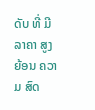ດັບ ທີ່ ມີ ລາຄາ ສູງ ຍ້ອນ ຄວາມ ສົດ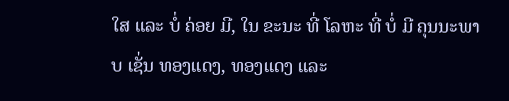ໃສ ແລະ ບໍ່ ຄ່ອຍ ມີ, ໃນ ຂະນະ ທີ່ ໂລຫະ ທີ່ ບໍ່ ມີ ຄຸນນະພາບ ເຊັ່ນ ທອງແດງ, ທອງແດງ ແລະ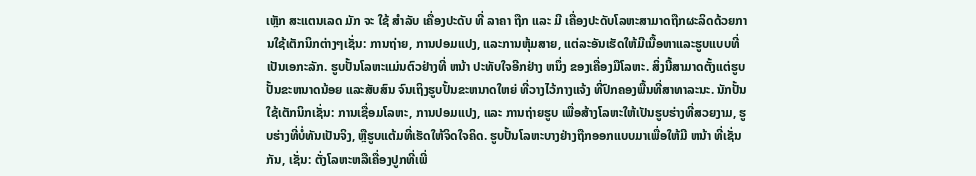ເຫຼັກ ສະແຕນເລດ ມັກ ຈະ ໃຊ້ ສໍາລັບ ເຄື່ອງປະດັບ ທີ່ ລາຄາ ຖືກ ແລະ ມີ ເຄື່ອງປະດັບໂລຫະສາມາດຖືກຜະລິດດ້ວຍການໃຊ້ເຕັກນິກຕ່າງໆເຊັ່ນ: ການຖ່າຍ, ການປອມແປງ, ແລະການຫຸ້ມສາຍ, ແຕ່ລະອັນເຮັດໃຫ້ມີເນື້ອຫາແລະຮູບແບບທີ່ເປັນເອກະລັກ. ຮູບປັ້ນໂລຫະແມ່ນຕົວຢ່າງທີ່ ຫນ້າ ປະທັບໃຈອີກຢ່າງ ຫນຶ່ງ ຂອງເຄື່ອງມືໂລຫະ. ສິ່ງນີ້ສາມາດຕັ້ງແຕ່ຮູບປັ້ນຂະຫນາດນ້ອຍ ແລະສັບສົນ ຈົນເຖິງຮູບປັ້ນຂະຫນາດໃຫຍ່ ທີ່ວາງໄວ້ກາງແຈ້ງ ທີ່ປົກຄອງພື້ນທີ່ສາທາລະນະ. ນັກປັ້ນໃຊ້ເຕັກນິກເຊັ່ນ: ການເຊື່ອມໂລຫະ, ການປອມແປງ, ແລະ ການຖ່າຍຮູບ ເພື່ອສ້າງໂລຫະໃຫ້ເປັນຮູບຮ່າງທີ່ສວຍງາມ, ຮູບຮ່າງທີ່ບໍ່ທັນເປັນຈິງ, ຫຼືຮູບແຕ້ມທີ່ເຮັດໃຫ້ຈິດໃຈຄິດ. ຮູບປັ້ນໂລຫະບາງຢ່າງຖືກອອກແບບມາເພື່ອໃຫ້ມີ ຫນ້າ ທີ່ເຊັ່ນກັນ, ເຊັ່ນ: ຕັ່ງໂລຫະຫລືເຄື່ອງປູກທີ່ເພີ່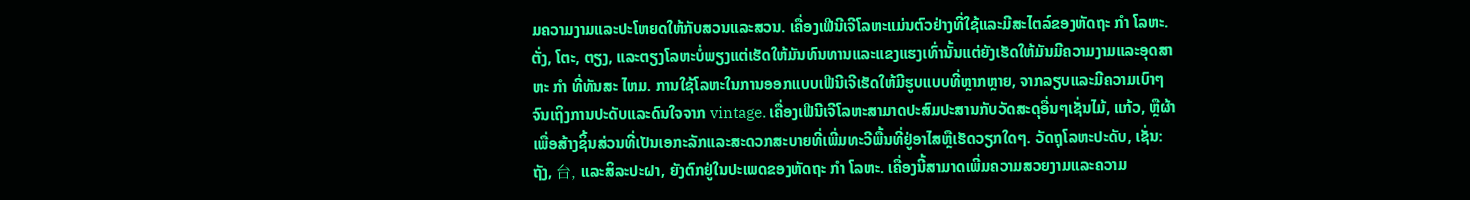ມຄວາມງາມແລະປະໂຫຍດໃຫ້ກັບສວນແລະສວນ. ເຄື່ອງເຟີນີເຈີໂລຫະແມ່ນຕົວຢ່າງທີ່ໃຊ້ແລະມີສະໄຕລ໌ຂອງຫັດຖະ ກໍາ ໂລຫະ. ຕັ່ງ, ໂຕະ, ຕຽງ, ແລະຕຽງໂລຫະບໍ່ພຽງແຕ່ເຮັດໃຫ້ມັນທົນທານແລະແຂງແຮງເທົ່ານັ້ນແຕ່ຍັງເຮັດໃຫ້ມັນມີຄວາມງາມແລະອຸດສາຫະ ກໍາ ທີ່ທັນສະ ໄຫມ. ການໃຊ້ໂລຫະໃນການອອກແບບເຟີນີເຈີເຮັດໃຫ້ມີຮູບແບບທີ່ຫຼາກຫຼາຍ, ຈາກລຽບແລະມີຄວາມເບົາໆຈົນເຖິງການປະດັບແລະດົນໃຈຈາກ vintage. ເຄື່ອງເຟີນີເຈີໂລຫະສາມາດປະສົມປະສານກັບວັດສະດຸອື່ນໆເຊັ່ນໄມ້, ແກ້ວ, ຫຼືຜ້າເພື່ອສ້າງຊິ້ນສ່ວນທີ່ເປັນເອກະລັກແລະສະດວກສະບາຍທີ່ເພີ່ມທະວີພື້ນທີ່ຢູ່ອາໄສຫຼືເຮັດວຽກໃດໆ. ວັດຖຸໂລຫະປະດັບ, ເຊັ່ນ: ຖັງ, 台, ແລະສິລະປະຝາ, ຍັງຕົກຢູ່ໃນປະເພດຂອງຫັດຖະ ກໍາ ໂລຫະ. ເຄື່ອງນີ້ສາມາດເພີ່ມຄວາມສວຍງາມແລະຄວາມ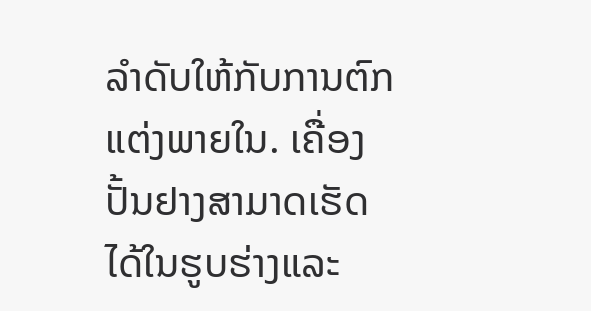ລໍາດັບໃຫ້ກັບການຕົກແຕ່ງພາຍໃນ. ເຄື່ອງປັ້ນຢາງສາມາດເຮັດໄດ້ໃນຮູບຮ່າງແລະ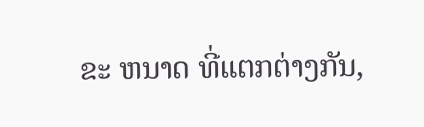ຂະ ຫນາດ ທີ່ແຕກຕ່າງກັນ,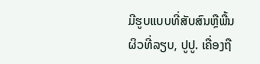ມີຮູບແບບທີ່ສັບສົນຫຼືພື້ນຜິວທີ່ລຽບ, ປູປູ. ເຄື່ອງຖື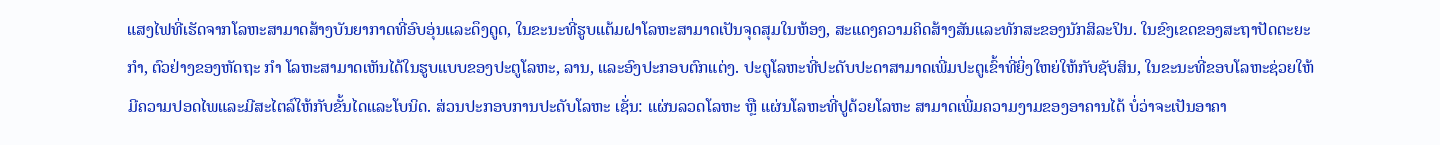ແສງໄຟທີ່ເຮັດຈາກໂລຫະສາມາດສ້າງບັນຍາກາດທີ່ອົບອຸ່ນແລະດຶງດູດ, ໃນຂະນະທີ່ຮູບແຕ້ມຝາໂລຫະສາມາດເປັນຈຸດສຸມໃນຫ້ອງ, ສະແດງຄວາມຄິດສ້າງສັນແລະທັກສະຂອງນັກສິລະປິນ. ໃນຂົງເຂດຂອງສະຖາປັດຕະຍະ ກໍາ, ຕົວຢ່າງຂອງຫັດຖະ ກໍາ ໂລຫະສາມາດເຫັນໄດ້ໃນຮູບແບບຂອງປະຕູໂລຫະ, ລານ, ແລະອົງປະກອບຕົກແຕ່ງ. ປະຕູໂລຫະທີ່ປະດັບປະດາສາມາດເພີ່ມປະຕູເຂົ້າທີ່ຍິ່ງໃຫຍ່ໃຫ້ກັບຊັບສິນ, ໃນຂະນະທີ່ຂອບໂລຫະຊ່ວຍໃຫ້ມີຄວາມປອດໄພແລະມີສະໄຕລ໌ໃຫ້ກັບຂັ້ນໄດແລະໂບນິດ. ສ່ວນປະກອບການປະດັບໂລຫະ ເຊັ່ນ: ແຜ່ນລວດໂລຫະ ຫຼື ແຜ່ນໂລຫະທີ່ປູດ້ວຍໂລຫະ ສາມາດເພີ່ມຄວາມງາມຂອງອາຄານໄດ້ ບໍ່ວ່າຈະເປັນອາຄາ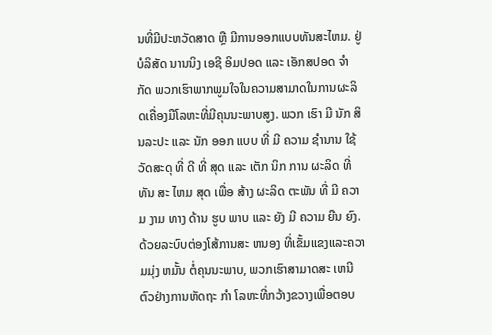ນທີ່ມີປະຫວັດສາດ ຫຼື ມີການອອກແບບທັນສະໄຫມ. ຢູ່ ບໍລິສັດ ນານນິງ ເອຊີ ອິມປອດ ແລະ ເອັກສປອດ ຈໍາກັດ ພວກເຮົາພາກພູມໃຈໃນຄວາມສາມາດໃນການຜະລິດເຄື່ອງມືໂລຫະທີ່ມີຄຸນນະພາບສູງ. ພວກ ເຮົາ ມີ ນັກ ສິນລະປະ ແລະ ນັກ ອອກ ແບບ ທີ່ ມີ ຄວາມ ຊໍານານ ໃຊ້ ວັດສະດຸ ທີ່ ດີ ທີ່ ສຸດ ແລະ ເຕັກ ນິກ ການ ຜະລິດ ທີ່ ທັນ ສະ ໄຫມ ສຸດ ເພື່ອ ສ້າງ ຜະລິດ ຕະພັນ ທີ່ ມີ ຄວາມ ງາມ ທາງ ດ້ານ ຮູບ ພາບ ແລະ ຍັງ ມີ ຄວາມ ຍືນ ຍົງ. ດ້ວຍລະບົບຕ່ອງໂສ້ການສະ ຫນອງ ທີ່ເຂັ້ມແຂງແລະຄວາມມຸ່ງ ຫມັ້ນ ຕໍ່ຄຸນນະພາບ, ພວກເຮົາສາມາດສະ ເຫນີ ຕົວຢ່າງການຫັດຖະ ກໍາ ໂລຫະທີ່ກວ້າງຂວາງເພື່ອຕອບ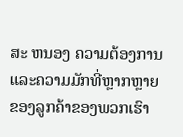ສະ ຫນອງ ຄວາມຕ້ອງການແລະຄວາມມັກທີ່ຫຼາກຫຼາຍຂອງລູກຄ້າຂອງພວກເຮົາ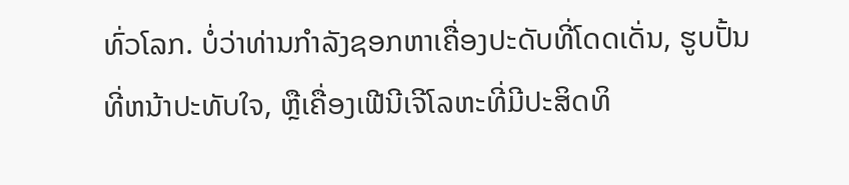ທົ່ວໂລກ. ບໍ່ວ່າທ່ານກໍາລັງຊອກຫາເຄື່ອງປະດັບທີ່ໂດດເດັ່ນ, ຮູບປັ້ນທີ່ຫນ້າປະທັບໃຈ, ຫຼືເຄື່ອງເຟີນີເຈີໂລຫະທີ່ມີປະສິດທິ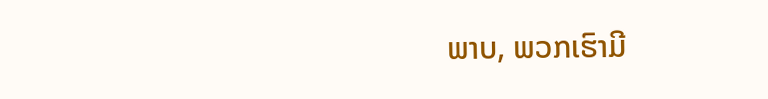ພາບ, ພວກເຮົາມີ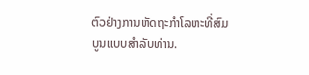ຕົວຢ່າງການຫັດຖະກໍາໂລຫະທີ່ສົມບູນແບບສໍາລັບທ່ານ.